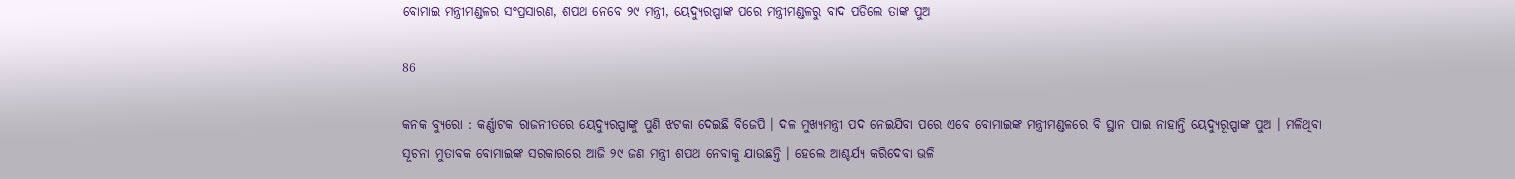ବୋମାଇ ମନ୍ତ୍ରୀମଣ୍ଡଳର ସଂପ୍ରସାରଣ, ଶପଥ ନେବେ ୨୯ ମନ୍ତ୍ରୀ, ୟେଦ୍ୟୁରପ୍ପାଙ୍କ ପରେ ମନ୍ତ୍ରୀମଣ୍ଡଳରୁ ବାଦ ପଡିଲେ ତାଙ୍କ ପୁଅ

86

କନକ ବ୍ୟୁରୋ : କର୍ଣ୍ଣାଟକ ରାଜନୀତରେ ୟେଦ୍ୟୁରପ୍ପାଙ୍କୁ ପୁଣି ଝଟକା ଦେଇଛି ବିଜେପି । ଦଳ ମୁଖ୍ୟମନ୍ତ୍ରୀ ପଦ ନେଇଯିବା ପରେ ଏବେ ବୋମାଇଙ୍କ ମନ୍ତ୍ରୀମଣ୍ଡଳରେ ବି ସ୍ଥାନ ପାଇ ନାହାନ୍ତି ୟେଦ୍ୟୁରୂପ୍ପାଙ୍କ ପୁଅ । ମଳିଥିବା ସୂଚନା ମୁତାବକ ବୋମାଇଙ୍କ ସରକାରରେ ଆଜି ୨୯ ଜଣ ମନ୍ତ୍ରୀ ଶପଥ ନେବାକୁ ଯାଉଛନ୍ତି । ହେଲେ ଆଶ୍ଚର୍ଯ୍ୟ କରିଦେବା ଭଳି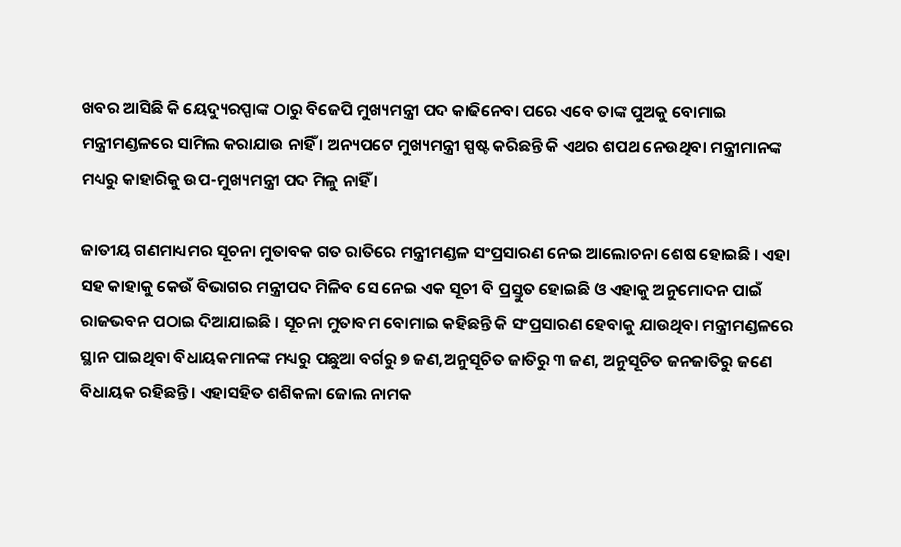ଖବର ଆସିଛି କି ୟେଦ୍ୟୁରପ୍ପାଙ୍କ ଠାରୁ ବିଜେପି ମୁଖ୍ୟମନ୍ତ୍ରୀ ପଦ କାଢିନେବା ପରେ ଏବେ ତାଙ୍କ ପୁଅକୁ ବୋମାଇ ମନ୍ତ୍ରୀମଣ୍ଡଳରେ ସାମିଲ କରାଯାଉ ନାହିଁ । ଅନ୍ୟପଟେ ମୁଖ୍ୟମନ୍ତ୍ରୀ ସ୍ପଷ୍ଟ କରିଛନ୍ତି କି ଏଥର ଶପଥ ନେଉଥିବା ମନ୍ତ୍ରୀମାନଙ୍କ ମଧ୍ୟରୁ କାହାରିକୁ ଉପ-ମୁଖ୍ୟମନ୍ତ୍ରୀ ପଦ ମିଳୁ ନାହିଁ ।

ଜାତୀୟ ଗଣମାଧ୍ୟମର ସୂଚନା ମୁତାବକ ଗତ ରାତିରେ ମନ୍ତ୍ରୀମଣ୍ଡଳ ସଂପ୍ରସାରଣ ନେଇ ଆଲୋଚନା ଶେଷ ହୋଇଛି । ଏହା ସହ କାହାକୁ କେଉଁ ବିଭାଗର ମନ୍ତ୍ରୀପଦ ମିଳିବ ସେ ନେଇ ଏକ ସୂଚୀ ବି ପ୍ରସ୍ତୁତ ହୋଇଛି ଓ ଏହାକୁ ଅନୁମୋଦନ ପାଇଁ ରାଜଭବନ ପଠାଇ ଦିଆଯାଇଛି । ସୂଚନା ମୁତାବମ ବୋମାଇ କହିଛନ୍ତି କି ସଂପ୍ରସାରଣ ହେବାକୁ ଯାଉଥିବା ମନ୍ତ୍ରୀମଣ୍ଡଳରେ ସ୍ଥାନ ପାଇଥିବା ବିଧାୟକମାନଙ୍କ ମଧ୍ୟରୁ ପଛୁଆ ବର୍ଗରୁ ୭ ଜଣ,ଅନୁସୂଚିତ ଜାତିରୁ ୩ ଜଣ, ଅନୁସୂଚିତ ଜନଜାତିରୁ ଜଣେ ବିଧାୟକ ରହିଛନ୍ତି । ଏହାସହିତ ଶଶିକଳା ଜୋଲ ନାମକ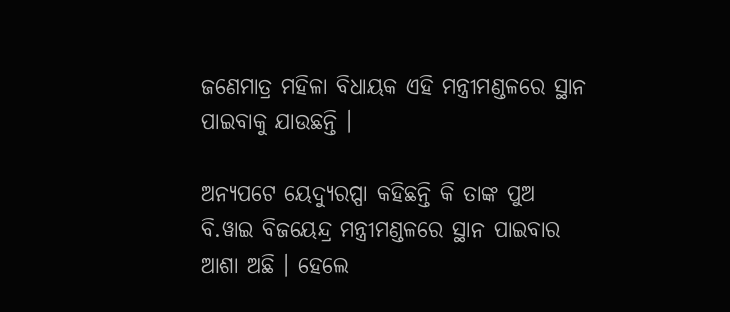ଜଣେମାତ୍ର ମହିଳା ବିଧାୟକ ଏହି ମନ୍ତ୍ରୀମଣ୍ଡଳରେ ସ୍ଥାନ ପାଇବାକୁ ଯାଉଛନ୍ତି ।

ଅନ୍ୟପଟେ ୟେଦ୍ୟୁରପ୍ପା କହିଛନ୍ତି କି ତାଙ୍କ ପୁଅ ବି.ୱାଇ ବିଜୟେନ୍ଦ୍ର ମନ୍ତ୍ରୀମଣ୍ଡଳରେ ସ୍ଥାନ ପାଇବାର ଆଶା ଅଛି । ହେଲେ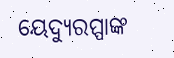ୟେଦ୍ୟୁରପ୍ପାଙ୍କ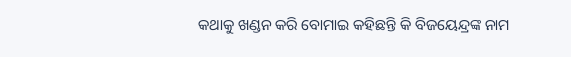କଥାକୁ ଖଣ୍ଡନ କରି ବୋମାଇ କହିଛନ୍ତି କି ବିଜୟେନ୍ଦ୍ରଙ୍କ ନାମ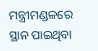ମନ୍ତ୍ରୀମଣ୍ଡଳରେ ସ୍ଥାନ ପାଇଥିବା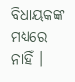ବିଧାୟକଙ୍କ ମଧ୍ୟରେ ନାହିଁ ।